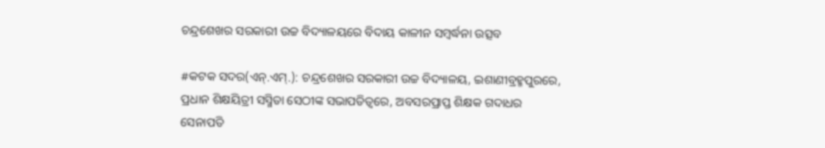ଚନ୍ଦ୍ରଶେଖର ସରକାରୀ ଉଚ୍ଚ ବିଦ୍ୟାଳୟରେ ବିଦାୟ କାଳୀନ ସମ୍ବର୍ଦ୍ଧନା ଉତ୍ସବ

#କଟକ ସଦର(ଏନ୍.ଏମ୍.): ଚନ୍ଦ୍ରଶେଖର ସରକାରୀ ଉଚ୍ଚ ବିଦ୍ୟାଳୟ, ଇଶାଣୀବ୍ରହ୍ମପୁରରେ, ପ୍ରଧାନ ଶିକ୍ଷୟିତ୍ରୀ ସସ୍ମିତା ସେଠୀଙ୍କ ସଭାପତିତ୍ୱରେ, ଅବସରପ୍ରାପ୍ତ ଶିକ୍ଷକ ଗଦାଧର ସେନାପତି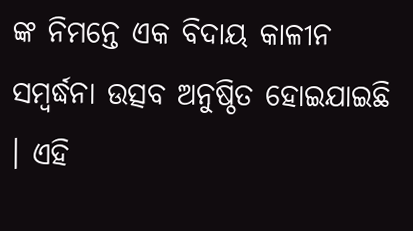ଙ୍କ ନିମନ୍ତେ ଏକ ବିଦାୟ କାଳୀନ ସମ୍ବର୍ଦ୍ଧନା ଉତ୍ସବ ଅନୁଷ୍ଠିତ ହୋଇଯାଇଛି । ଏହି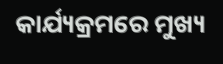କାର୍ଯ୍ୟକ୍ରମରେ ମୁଖ୍ୟ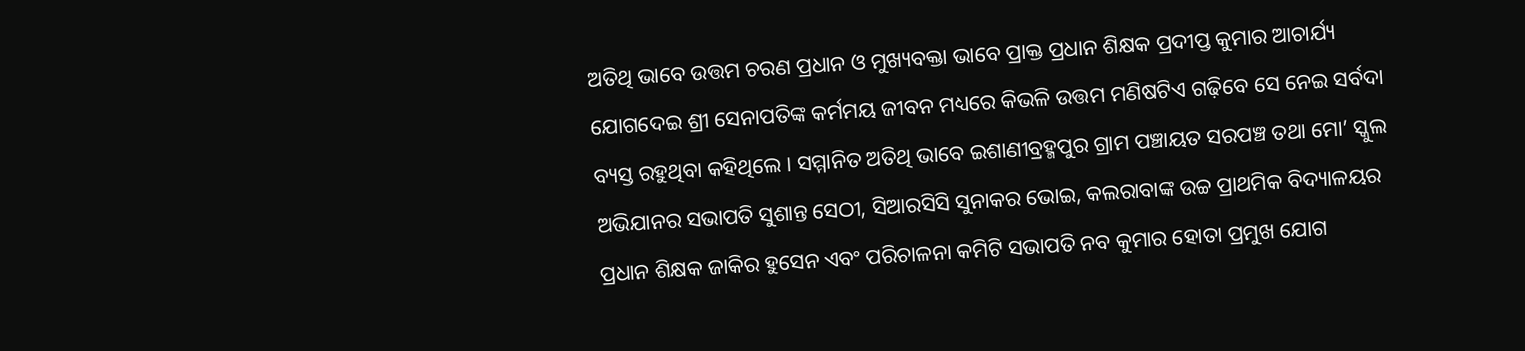ଅତିଥି ଭାବେ ଉତ୍ତମ ଚରଣ ପ୍ରଧାନ ଓ ମୁଖ୍ୟବକ୍ତା ଭାବେ ପ୍ରାକ୍ତ ପ୍ରଧାନ ଶିକ୍ଷକ ପ୍ରଦୀପ୍ତ କୁମାର ଆଚାର୍ଯ୍ୟ ଯୋଗଦେଇ ଶ୍ରୀ ସେନାପତିଙ୍କ କର୍ମମୟ ଜୀବନ ମଧ୍ୟରେ କିଭଳି ଉତ୍ତମ ମଣିଷଟିଏ ଗଢ଼ିବେ ସେ ନେଇ ସର୍ବଦା ବ୍ୟସ୍ତ ରହୁଥିବା କହିଥିଲେ । ସମ୍ମାନିତ ଅତିଥି ଭାବେ ଇଶାଣୀବ୍ରହ୍ମପୁର ଗ୍ରାମ ପଞ୍ଚାୟତ ସରପଞ୍ଚ ତଥା ମୋ’ ସ୍କୁଲ ଅଭିଯାନର ସଭାପତି ସୁଶାନ୍ତ ସେଠୀ, ସିଆରସିସି ସୁନାକର ଭୋଇ, କଲରାବାଙ୍କ ଉଚ୍ଚ ପ୍ରାଥମିକ ବିଦ୍ୟାଳୟର ପ୍ରଧାନ ଶିକ୍ଷକ ଜାକିର ହୁସେନ ଏବଂ ପରିଚାଳନା କମିଟି ସଭାପତି ନବ କୁମାର ହୋତା ପ୍ରମୁଖ ଯୋଗ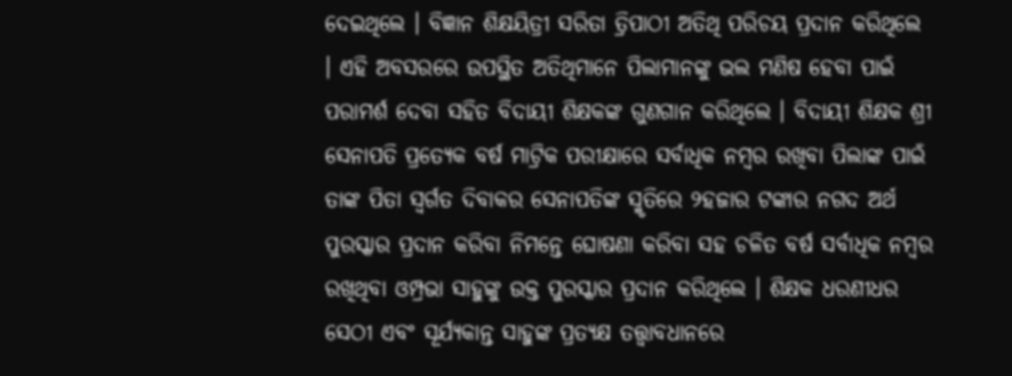ଦେଇଥିଲେ । ବିଜ୍ଞାନ ଶିକ୍ଷୟିତ୍ରୀ ସରିତା ତ୍ରିପାଠୀ ଅତିଥି ପରିଚୟ ପ୍ରଦାନ କରିଥିଲେ । ଏହି ଅବସରରେ ଉପସ୍ଥିତ ଅତିଥିମାନେ ପିଲାମାନଙ୍କୁ ଭଲ ମଣିଷ ହେବା ପାଇଁ ପରାମର୍ଶ ଦେବା ସହିତ ବିଦାୟୀ ଶିକ୍ଷକଙ୍କ ଗୁଣଗାନ କରିଥିଲେ । ବିଦାୟୀ ଶିକ୍ଷକ ଶ୍ରୀ ସେନାପତି ପ୍ରତ୍ୟେକ ବର୍ଷ ମାଟ୍ରିକ ପରୀକ୍ଷାରେ ସର୍ବାଧିକ ନମ୍ବର ରଖିବା ପିଲାଙ୍କ ପାଇଁ ତାଙ୍କ ପିତା ସ୍ୱର୍ଗତ ଦିବାକର ସେନାପତିଙ୍କ ସ୍ମୃତିରେ ୨ହଜାର ଟଙ୍କାର ନଗଦ ଅର୍ଥ ପୁରସ୍କାର ପ୍ରଦାନ କରିବା ନିମନ୍ତେ ଘୋଷଣା କରିବା ସହ ଚଳିତ ବର୍ଷ ସର୍ବାଧିକ ନମ୍ବର ରଖିଥିବା ଓମ୍ପ୍ରଭା ସାହୁଙ୍କୁ ଉକ୍ତ ପୁରସ୍କାର ପ୍ରଦାନ କରିଥିଲେ । ଶିକ୍ଷକ ଧରଣୀଧର ସେଠୀ ଏବଂ ସୂର୍ଯ୍ୟକାନ୍ତ ସାହୁଙ୍କ ପ୍ରତ୍ୟକ୍ଷ ତତ୍ତ୍ୱାବଧାନରେ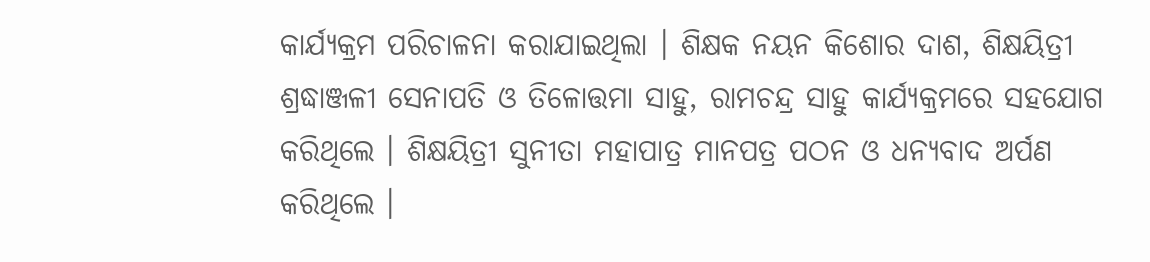କାର୍ଯ୍ୟକ୍ରମ ପରିଚାଳନା କରାଯାଇଥିଲା । ଶିକ୍ଷକ ନୟନ କିଶୋର ଦାଶ, ଶିକ୍ଷୟିତ୍ରୀ ଶ୍ରଦ୍ଧାଞ୍ଜଳୀ ସେନାପତି ଓ ତିଳୋତ୍ତମା ସାହୁ, ରାମଚନ୍ଦ୍ର ସାହୁ କାର୍ଯ୍ୟକ୍ରମରେ ସହଯୋଗ କରିଥିଲେ । ଶିକ୍ଷୟିତ୍ରୀ ସୁନୀତା ମହାପାତ୍ର ମାନପତ୍ର ପଠନ ଓ ଧନ୍ୟବାଦ ଅର୍ପଣ କରିଥିଲେ ।